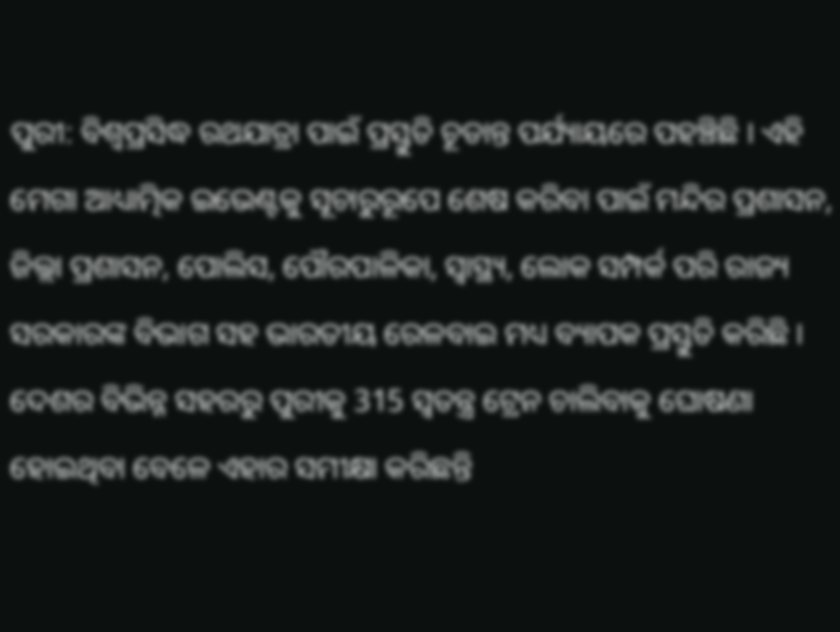ପୁରୀ: ବିଶ୍ବପ୍ରସିଦ୍ଧ ରଥଯାତ୍ରା ପାଇଁ ପ୍ରସ୍ତୁତି ଚୂଡାନ୍ତ ପର୍ଯ୍ୟାୟରେ ପହଞ୍ଚିଛି । ଏହି ମେଗା ଆଧ୍ୟାତ୍ମିକ ଇଭେଣ୍ଟକୁ ସୂଚାରୁରୂପେ ଶେଷ କରିବା ପାଇଁ ମନ୍ଦିର ପ୍ରଶାସନ, ଜିଲ୍ଲା ପ୍ରଶାସନ, ପୋଲିସ, ପୌରପାଳିକା, ସ୍ବାସ୍ଥ୍ୟ, ଲୋକ ସମ୍ପର୍କ ପରି ରାଜ୍ୟ ସରକାରଙ୍କ ବିଭାଗ ସହ ଭାରତୀୟ ରେଳବାଇ ମଧ୍ୟ ବ୍ୟାପକ ପ୍ରସ୍ତୁତି କରିଛି । ଦେଶର ବିଭିନ୍ନ ସହରରୁ ପୁରୀକୁ 315 ସ୍ବତନ୍ତ୍ର ଟ୍ରେନ ଚାଲିବାକୁ ଘୋଷଣା ହୋଇଥିବା ବେଳେ ଏହାର ସମୀକ୍ଷା କରିଛନ୍ତି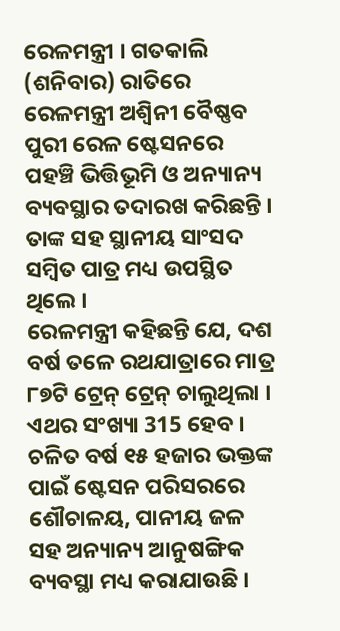ରେଳମନ୍ତ୍ରୀ । ଗତକାଲି (ଶନିବାର) ରାତିରେ ରେଳମନ୍ତ୍ରୀ ଅଶ୍ବିନୀ ବୈଷ୍ଣବ ପୁରୀ ରେଳ ଷ୍ଟେସନରେ ପହଞ୍ଚି ଭିତ୍ତିଭୂମି ଓ ଅନ୍ୟାନ୍ୟ ବ୍ୟବସ୍ଥାର ତଦାରଖ କରିଛନ୍ତି । ତାଙ୍କ ସହ ସ୍ଥାନୀୟ ସାଂସଦ ସମ୍ବିତ ପାତ୍ର ମଧ୍ୟ ଉପସ୍ଥିତ ଥିଲେ ।
ରେଳମନ୍ତ୍ରୀ କହିଛନ୍ତି ଯେ, ଦଶ ବର୍ଷ ତଳେ ରଥଯାତ୍ରାରେ ମାତ୍ର ୮୭ଟି ଟ୍ରେନ୍ ଟ୍ରେନ୍ ଚାଲୁଥିଲା । ଏଥର ସଂଖ୍ୟା 315 ହେବ । ଚଳିତ ବର୍ଷ ୧୫ ହଜାର ଭକ୍ତଙ୍କ ପାଇଁ ଷ୍ଟେସନ ପରିସରରେ ଶୌଚାଳୟ, ପାନୀୟ ଜଳ ସହ ଅନ୍ୟାନ୍ୟ ଆନୁଷଙ୍ଗିକ ବ୍ୟବସ୍ଥା ମଧ୍ୟ କରାଯାଉଛି ।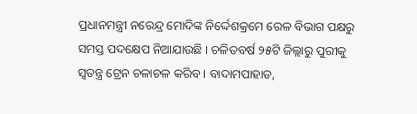ପ୍ରଧାନମନ୍ତ୍ରୀ ନରେନ୍ଦ୍ର ମୋଦିଙ୍କ ନିର୍ଦ୍ଦେଶକ୍ରମେ ରେଳ ବିଭାଗ ପକ୍ଷରୁ ସମସ୍ତ ପଦକ୍ଷେପ ନିଆଯାଉଛି । ଚଳିତବର୍ଷ ୨୫ଟି ଜିଲ୍ଲାରୁ ପୁରୀକୁ ସ୍ବତନ୍ତ୍ର ଟ୍ରେନ ଚଳାଚଳ କରିବ । ବାଦାମପାହାଡ,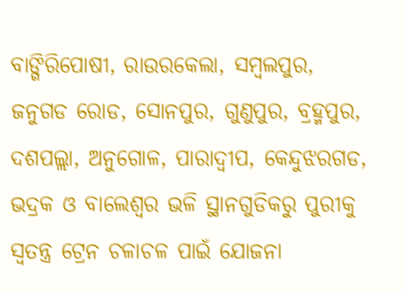ବାଙ୍ଗିରିପୋଷୀ, ରାଉରକେଲା, ସମ୍ବଲପୁର, ଜନୁଗଡ ରୋଡ, ସୋନପୁର, ଗୁଣୁପୁର, ବ୍ରହ୍ମପୁର, ଦଶପଲ୍ଲା, ଅନୁଗୋଳ, ପାରାଦ୍ବୀପ, କେନ୍ଦୁଝରଗଡ, ଭଦ୍ରକ ଓ ବାଲେଶ୍ବର ଭଳି ସ୍ଥାନଗୁଡିକରୁ ପୁରୀକୁ ସ୍ବତନ୍ତ୍ର ଟ୍ରେନ ଚଳାଚଳ ପାଇଁ ଯୋଜନା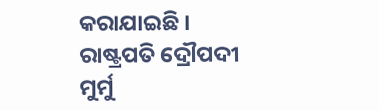କରାଯାଇଛି । ରାଷ୍ଟ୍ରପତି ଦ୍ରୌପଦୀ ମୁର୍ମୁ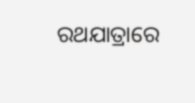ରଥଯାତ୍ରାରେ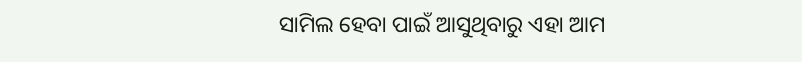ସାମିଲ ହେବା ପାଇଁ ଆସୁଥିବାରୁ ଏହା ଆମ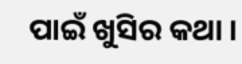ପାଇଁ ଖୁସିର କଥା ।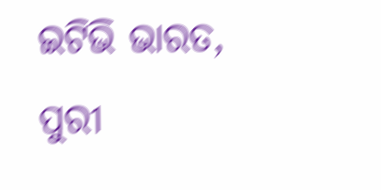ଇଟିଭି ଭାରତ, ପୁରୀ